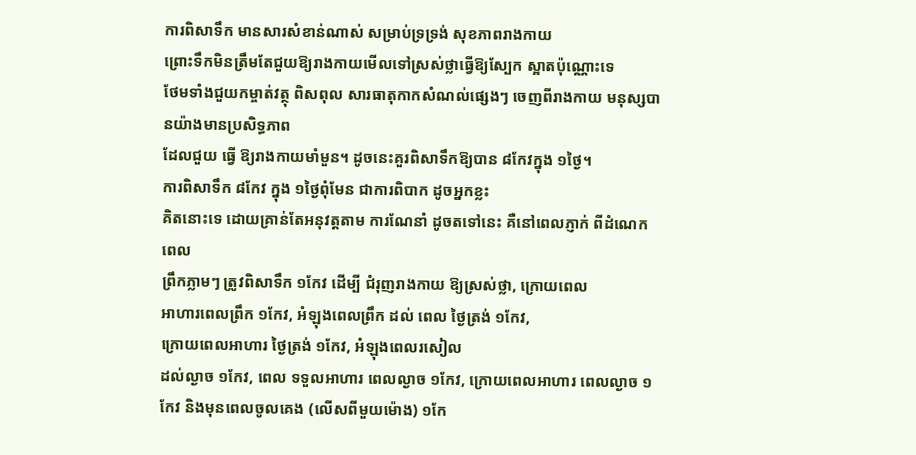ការពិសាទឹក មានសារសំខាន់ណាស់ សម្រាប់ទ្រទ្រង់ សុខភាពរាងកាយ
ព្រោះទឹកមិនត្រឹមតែជួយឱ្យរាងកាយមើលទៅស្រស់ថ្លាធ្វើឱ្យស្បែក ស្អាតប៉ុណ្ណោះទេ
ថែមទាំងជួយកម្ចាត់វត្ថុ ពិសពុល សារធាតុកាកសំណល់ផ្សេងៗ ចេញពីរាងកាយ មនុស្សបានយ៉ាងមានប្រសិទ្ធភាព
ដែលជួយ ធ្វើ ឱ្យរាងកាយមាំមួន។ ដូចនេះគួរពិសាទឹកឱ្យបាន ៨កែវក្នុង ១ថ្ងៃ។
ការពិសាទឹក ៨កែវ ក្នុង ១ថ្ងៃពុំមែន ជាការពិបាក ដូចអ្នកខ្លះ
គិតនោះទេ ដោយគ្រាន់តែអនុវត្តតាម ការណែនាំ ដូចតទៅនេះ គឺនៅពេលភ្ញាក់ ពីដំណេកពេល
ព្រឹកភ្លាមៗ ត្រូវពិសាទឹក ១កែវ ដើម្បី ជំរុញរាងកាយ ឱ្យស្រស់ថ្លា, ក្រោយពេល
អាហារពេលព្រឹក ១កែវ, អំឡុងពេលព្រឹក ដល់ ពេល ថ្ងៃត្រង់ ១កែវ,
ក្រោយពេលអាហារ ថ្ងៃត្រង់ ១កែវ, អំឡុងពេលរសៀល
ដល់ល្ងាច ១កែវ, ពេល ទទួលអាហារ ពេលល្ងាច ១កែវ, ក្រោយពេលអាហារ ពេលល្ងាច ១កែវ និងមុនពេលចូលគេង (លើសពីមួយម៉ោង) ១កែ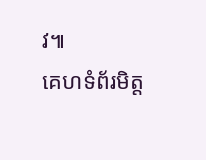វ៕
គេហទំព័រមិត្ត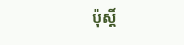ប៉ុស្តិ៍